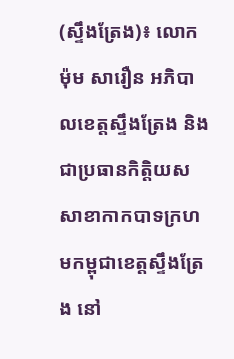(ស្ទឹងត្រែង)៖ លោក ម៉ុម សារឿន អភិបាលខេត្តស្ទឹងត្រែង និងជាប្រធានកិត្តិយសសាខាកាកបាទក្រហមកម្ពុជាខេត្តស្ទឹងត្រែង នៅ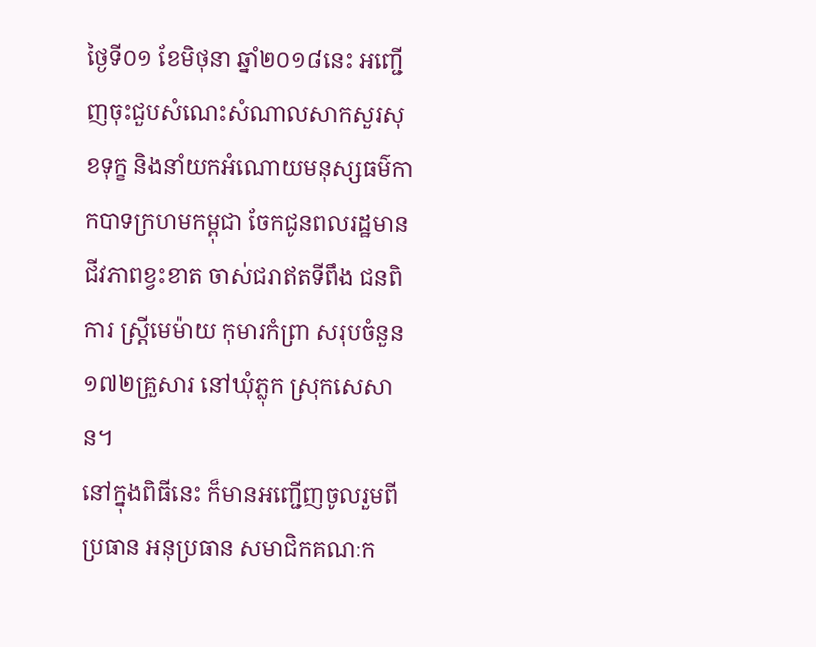ថ្ងៃទី០១ ខែមិថុនា ឆ្នាំ២០១៨នេះ អញ្ជើញចុះជួបសំណេះសំណាលសាកសួរសុខទុក្ខ និងនាំយកអំណោយមនុស្សធម៌កាកបាទក្រហមកម្ពុជា ចែកជូនពលរដ្ឋមានជីវភាពខ្វះខាត ចាស់ជរាឥតទីពឹង ជនពិការ ស្ត្រីមេម៉ាយ កុមារកំព្រា សរុបចំនួន១៧២គ្រួសារ នៅឃុំភ្លុក ស្រុកសេសាន។
នៅក្នុងពិធីនេះ ក៏មានអញ្ជើញចូលរួមពីប្រធាន អនុប្រធាន សមាជិកគណៈក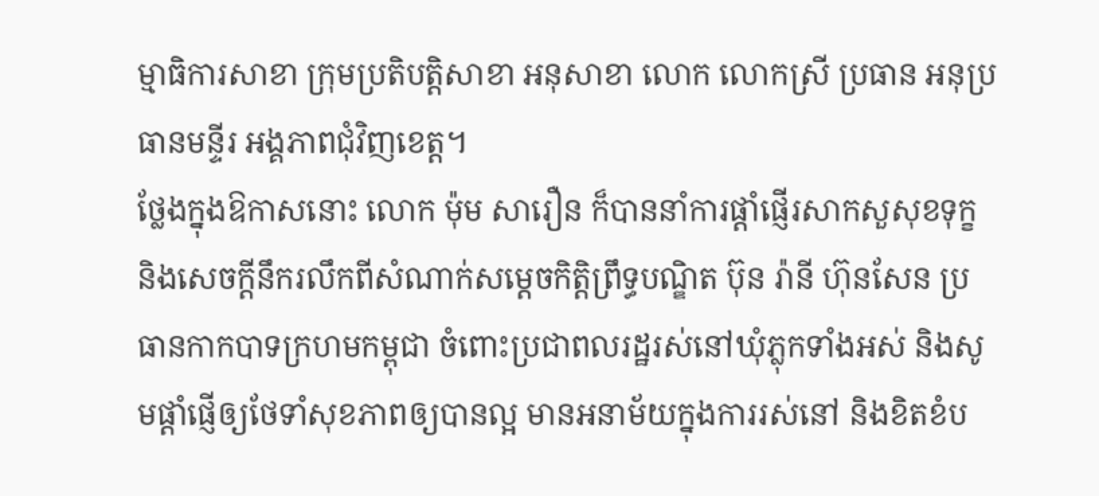ម្មាធិការសាខា ក្រុមប្រតិបត្តិសាខា អនុសាខា លោក លោកស្រី ប្រធាន អនុប្រធានមន្ទីរ អង្គភាពជុំវិញខេត្ត។
ថ្លែងក្នុងឱកាសនោះ លោក ម៉ុម សារឿន ក៏បាននាំការផ្តាំផ្ញើរសាកសួសុខទុក្ខ និងសេចក្តីនឹករលឹកពីសំណាក់សម្តេចកិត្តិព្រឹទ្ធបណ្ឌិត ប៊ុន រ៉ានី ហ៊ុនសែន ប្រធានកាកបាទក្រហមកម្ពុជា ចំពោះប្រជាពលរដ្ឋរស់នៅឃុំភ្លុកទាំងអស់ និងសូមផ្តាំផ្ញើឲ្យថែទាំសុខភាពឲ្យបានល្អ មានអនាម័យក្នុងការរស់នៅ និងខិតខំប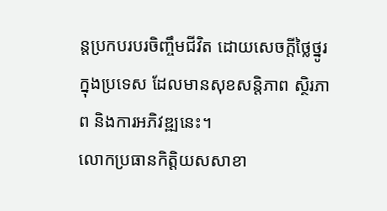ន្តប្រកបរបរចិញ្ចឹមជីវិត ដោយសេចក្តីថ្លៃថ្នូរក្នុងប្រទេស ដែលមានសុខសន្តិភាព ស្ថិរភាព និងការអភិវឌ្ឍនេះ។
លោកប្រធានកិត្តិយសសាខា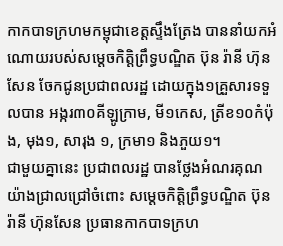កាកបាទក្រហមកម្ពុជាខេត្តស្ទឹងត្រែង បាននាំយកអំណោយរបស់សម្តេចកិត្តិព្រឹទ្ធបណ្ឌិត ប៊ុន រ៉ានី ហ៊ុនសែន ចែកជូនប្រជាពលរដ្ឋ ដោយក្នុង១គ្រួសារទទួលបាន អង្ករ៣០គីឡូក្រាម, មី១កេស, ត្រីខ១០កំប៉ុង, មុង១, សារុង ១, ក្រមា១ និងភួយ១។
ជាមួយគ្នានេះ ប្រជាពលរដ្ឋ បានថ្លែងអំណរគុណយ៉ាងជ្រាលជ្រៅចំពោះ សម្តេចកិត្តិព្រឹទ្ធបណ្ឌិត ប៊ុន រ៉ានី ហ៊ុនសែន ប្រធានកាកបាទក្រហ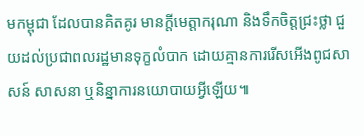មកម្ពុជា ដែលបានគិតគូរ មានក្តីមេត្តាករុណា និងទឹកចិត្តជ្រះថ្លា ជួយដល់ប្រជាពលរដ្ឋមានទុក្ខលំបាក ដោយគ្មានការរើសអើងពូជសាសន៍ សាសនា ឬនិន្នាការនយោបាយអ្វីឡើយ៕